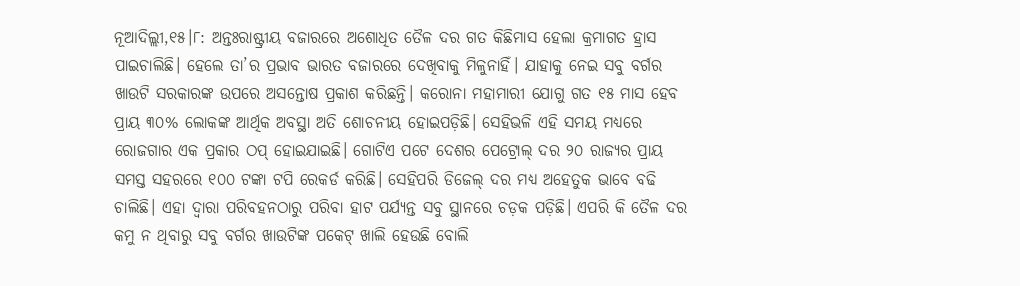ନୂଆଦିଲ୍ଲୀ,୧୫।୮: ଅନ୍ତଃରାଷ୍ଟ୍ରୀୟ ବଜାରରେ ଅଶୋଧିତ ତୈଳ ଦର ଗତ କିଛିମାସ ହେଲା କ୍ରମାଗତ ହ୍ରାସ ପାଇଚାଲିଛି। ହେଲେ ତା’ର ପ୍ରଭାବ ଭାରତ ବଜାରରେ ଦେଖିବାକୁ ମିଳୁନାହିଁ। ଯାହାକୁ ନେଇ ସବୁ ବର୍ଗର ଖାଉଟି ସରକାରଙ୍କ ଉପରେ ଅସନ୍ତୋଷ ପ୍ରକାଶ କରିଛନ୍ତି। କରୋନା ମହାମାରୀ ଯୋଗୁ ଗତ ୧୫ ମାସ ହେବ ପ୍ରାୟ ୩୦% ଲୋକଙ୍କ ଆର୍ଥିକ ଅବସ୍ଥା ଅତି ଶୋଚନୀୟ ହୋଇପଡ଼ିଛି। ସେହିଭଳି ଏହି ସମୟ ମଧ୍ୟରେ ରୋଜଗାର ଏକ ପ୍ରକାର ଠପ୍ ହୋଇଯାଇଛି। ଗୋଟିଏ ପଟେ ଦେଶର ପେଟ୍ରୋଲ୍ ଦର ୨୦ ରାଜ୍ୟର ପ୍ରାୟ ସମସ୍ତ ସହରରେ ୧୦୦ ଟଙ୍କା ଟପି ରେକର୍ଡ କରିଛି। ସେହିପରି ଡିଜେଲ୍ ଦର ମଧ୍ୟ ଅହେତୁକ ଭାବେ ବଢି ଚାଲିଛି। ଏହା ଦ୍ୱାରା ପରିବହନଠାରୁ ପରିବା ହାଟ ପର୍ଯ୍ୟନ୍ତ ସବୁ ସ୍ଥାନରେ ଚଡ଼କ ପଡ଼ିଛି। ଏପରି କି ତୈଳ ଦର କମୁ ନ ଥିବାରୁ ସବୁ ବର୍ଗର ଖାଉଟିଙ୍କ ପକେଟ୍ ଖାଲି ହେଉଛି ବୋଲି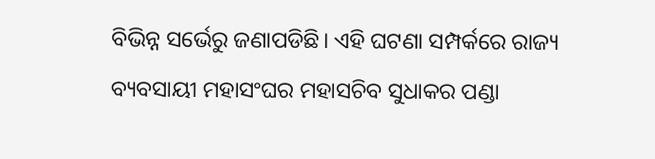ବିଭିନ୍ନ ସର୍ଭେରୁ ଜଣାପଡିଛି। ଏହି ଘଟଣା ସମ୍ପର୍କରେ ରାଜ୍ୟ ବ୍ୟବସାୟୀ ମହାସଂଘର ମହାସଚିବ ସୁଧାକର ପଣ୍ଡା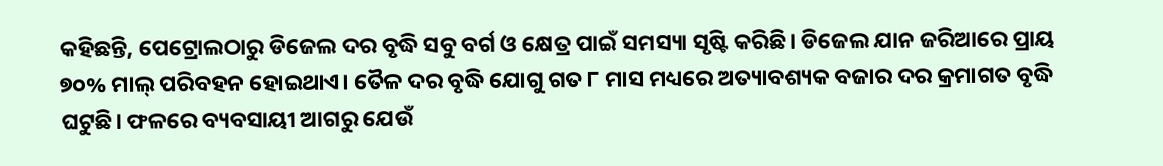କହିଛନ୍ତି, ପେଟ୍ରୋଲଠାରୁ ଡିଜେଲ ଦର ବୃଦ୍ଧି ସବୁ ବର୍ଗ ଓ କ୍ଷେତ୍ର ପାଇଁ ସମସ୍ୟା ସୃଷ୍ଟି କରିଛି। ଡିଜେଲ ଯାନ ଜରିଆରେ ପ୍ରାୟ ୭୦% ମାଲ୍ ପରିବହନ ହୋଇଥାଏ। ତୈଳ ଦର ବୃଦ୍ଧି ଯୋଗୁ ଗତ ୮ ମାସ ମଧ୍ୟରେ ଅତ୍ୟାବଶ୍ୟକ ବଜାର ଦର କ୍ରମାଗତ ବୃଦ୍ଧି ଘଟୁଛି। ଫଳରେ ବ୍ୟବସାୟୀ ଆଗରୁ ଯେଉଁ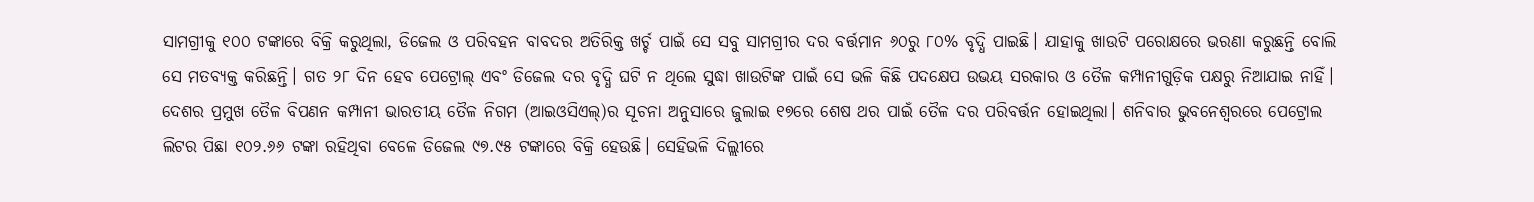ସାମଗ୍ରୀକୁ ୧୦୦ ଟଙ୍କାରେ ବିକ୍ରି କରୁଥିଲା, ଡିଜେଲ ଓ ପରିବହନ ବାବଦର ଅତିରିକ୍ତ ଖର୍ଚ୍ଚ ପାଇଁ ସେ ସବୁ ସାମଗ୍ରୀର ଦର ବର୍ତ୍ତମାନ ୬୦ରୁ ୮୦% ବୃଦ୍ଧି ପାଇଛି। ଯାହାକୁ ଖାଉଟି ପରୋକ୍ଷରେ ଭରଣା କରୁଛନ୍ତି ବୋଲି ସେ ମତବ୍ୟକ୍ତ କରିଛନ୍ତି। ଗତ ୨୮ ଦିନ ହେବ ପେଟ୍ରୋଲ୍ ଏବଂ ଡିଜେଲ ଦର ବୃଦ୍ଧି ଘଟି ନ ଥିଲେ ସୁଦ୍ଧା ଖାଉଟିଙ୍କ ପାଇଁ ସେ ଭଳି କିଛି ପଦକ୍ଷେପ ଉଭୟ ସରକାର ଓ ତୈଳ କମ୍ପାନୀଗୁଡ଼ିକ ପକ୍ଷରୁ ନିଆଯାଇ ନାହିଁ।
ଦେଶର ପ୍ରମୁଖ ତୈଳ ବିପଣନ କମ୍ପାନୀ ଭାରତୀୟ ତୈଳ ନିଗମ (ଆଇଓସିଏଲ୍)ର ସୂଚନା ଅନୁସାରେ ଜୁଲାଇ ୧୭ରେ ଶେଷ ଥର ପାଇଁ ତୈଳ ଦର ପରିବର୍ତ୍ତନ ହୋଇଥିଲା। ଶନିବାର ଭୁବନେଶ୍ୱରରେ ପେଟ୍ରୋଲ ଲିଟର ପିଛା ୧୦୨.୬୬ ଟଙ୍କା ରହିଥିବା ବେଳେ ଡିଜେଲ ୯୭.୯୫ ଟଙ୍କାରେ ବିକ୍ରି ହେଉଛି। ସେହିଭଳି ଦିଲ୍ଲୀରେ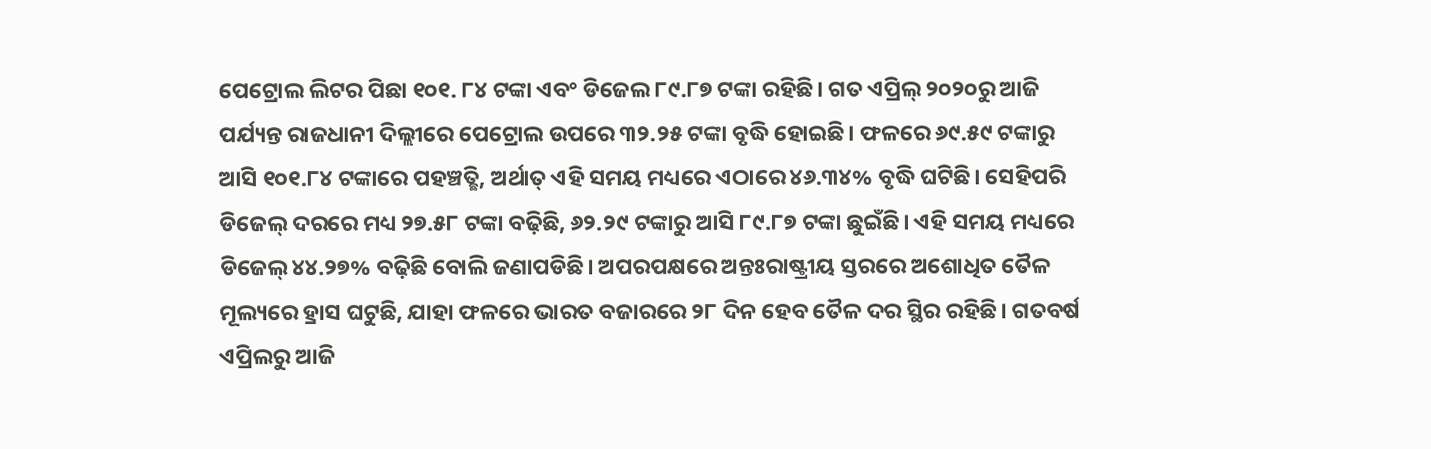ପେଟ୍ରୋଲ ଲିଟର ପିଛା ୧୦୧. ୮୪ ଟଙ୍କା ଏବଂ ଡିଜେଲ ୮୯.୮୭ ଟଙ୍କା ରହିଛି। ଗତ ଏପ୍ରିଲ୍ ୨୦୨୦ରୁ ଆଜି ପର୍ଯ୍ୟନ୍ତ ରାଜଧାନୀ ଦିଲ୍ଲୀରେ ପେଟ୍ରୋଲ ଉପରେ ୩୨.୨୫ ଟଙ୍କା ବୃଦ୍ଧି ହୋଇଛି। ଫଳରେ ୬୯.୫୯ ଟଙ୍କାରୁ ଆସି ୧୦୧.୮୪ ଟଙ୍କାରେ ପହଞ୍ଚତ୍ଛି, ଅର୍ଥାତ୍ ଏହି ସମୟ ମଧ୍ୟରେ ଏଠାରେ ୪୬.୩୪% ବୃଦ୍ଧି ଘଟିଛି। ସେହିପରି ଡିଜେଲ୍ ଦରରେ ମଧ୍ୟ ୨୭.୫୮ ଟଙ୍କା ବଢ଼ିଛି, ୬୨.୨୯ ଟଙ୍କାରୁ ଆସି ୮୯.୮୭ ଟଙ୍କା ଛୁଇଁଛି। ଏହି ସମୟ ମଧ୍ୟରେ ଡିଜେଲ୍ ୪୪.୨୭% ବଢ଼ିଛି ବୋଲି ଜଣାପଡିଛି। ଅପରପକ୍ଷରେ ଅନ୍ତଃରାଷ୍ଟ୍ରୀୟ ସ୍ତରରେ ଅଶୋଧିତ ତୈଳ ମୂଲ୍ୟରେ ହ୍ରାସ ଘଟୁଛି, ଯାହା ଫଳରେ ଭାରତ ବଜାରରେ ୨୮ ଦିନ ହେବ ତୈଳ ଦର ସ୍ଥିର ରହିଛି। ଗତବର୍ଷ ଏପ୍ରିଲରୁ ଆଜି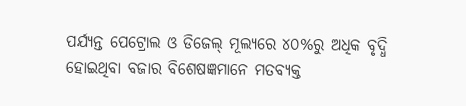ପର୍ଯ୍ୟନ୍ତ ପେଟ୍ରୋଲ ଓ ଡିଜେଲ୍ ମୂଲ୍ୟରେ ୪୦%ରୁ ଅଧିକ ବୃଦ୍ଧି ହୋଇଥିବା ବଜାର ବିଶେଷଜ୍ଞମାନେ ମତବ୍ୟକ୍ତ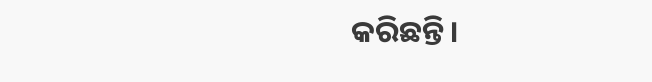କରିଛନ୍ତି।